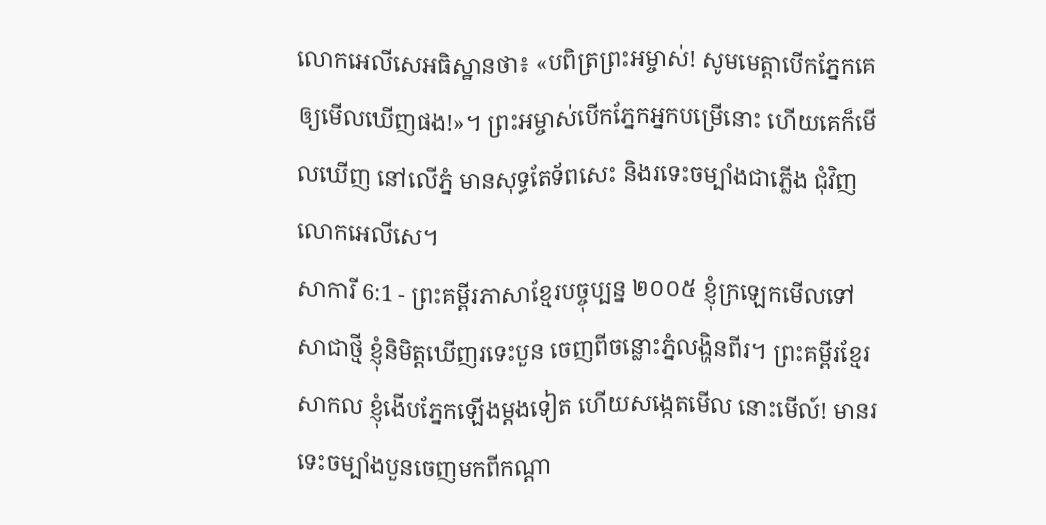លោកអេលីសេអធិស្ឋានថា៖ «បពិត្រព្រះអម្ចាស់! សូមមេត្តាបើកភ្នែកគេឲ្យមើលឃើញផង!»។ ព្រះអម្ចាស់បើកភ្នែកអ្នកបម្រើនោះ ហើយគេក៏មើលឃើញ នៅលើភ្នំ មានសុទ្ធតែទ័ពសេះ និងរទេះចម្បាំងជាភ្លើង ជុំវិញលោកអេលីសេ។
សាការី 6:1 - ព្រះគម្ពីរភាសាខ្មែរបច្ចុប្បន្ន ២០០៥ ខ្ញុំក្រឡេកមើលទៅសាជាថ្មី ខ្ញុំនិមិត្តឃើញរទេះបួន ចេញពីចន្លោះភ្នំលង្ហិនពីរ។ ព្រះគម្ពីរខ្មែរសាកល ខ្ញុំងើបភ្នែកឡើងម្ដងទៀត ហើយសង្កេតមើល នោះមើល៍! មានរទេះចម្បាំងបួនចេញមកពីកណ្ដា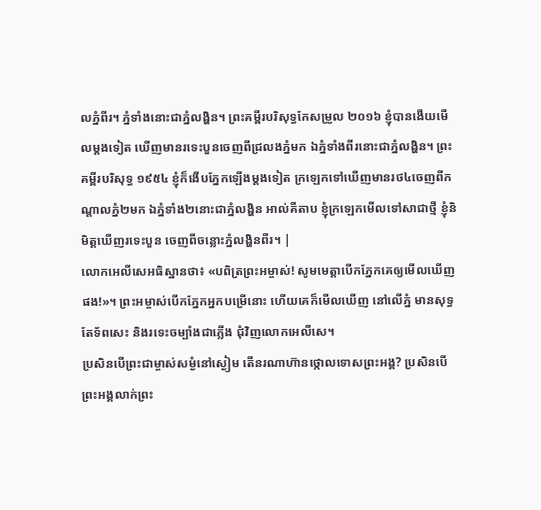លភ្នំពីរ។ ភ្នំទាំងនោះជាភ្នំលង្ហិន។ ព្រះគម្ពីរបរិសុទ្ធកែសម្រួល ២០១៦ ខ្ញុំបានងើយមើលម្តងទៀត ឃើញមានរទេះបួនចេញពីជ្រលងភ្នំមក ឯភ្នំទាំងពីរនោះជាភ្នំលង្ហិន។ ព្រះគម្ពីរបរិសុទ្ធ ១៩៥៤ ខ្ញុំក៏ងើបភ្នែកឡើងម្តងទៀត ក្រឡេកទៅឃើញមានរថ៤ចេញពីកណ្តាលភ្នំ២មក ឯភ្នំទាំង២នោះជាភ្នំលង្ហិន អាល់គីតាប ខ្ញុំក្រឡេកមើលទៅសាជាថ្មី ខ្ញុំនិមិត្តឃើញរទេះបួន ចេញពីចន្លោះភ្នំលង្ហិនពីរ។ |
លោកអេលីសេអធិស្ឋានថា៖ «បពិត្រព្រះអម្ចាស់! សូមមេត្តាបើកភ្នែកគេឲ្យមើលឃើញផង!»។ ព្រះអម្ចាស់បើកភ្នែកអ្នកបម្រើនោះ ហើយគេក៏មើលឃើញ នៅលើភ្នំ មានសុទ្ធតែទ័ពសេះ និងរទេះចម្បាំងជាភ្លើង ជុំវិញលោកអេលីសេ។
ប្រសិនបើព្រះជាម្ចាស់សម្ងំនៅស្ងៀម តើនរណាហ៊ានថ្កោលទោសព្រះអង្គ? ប្រសិនបើព្រះអង្គលាក់ព្រះ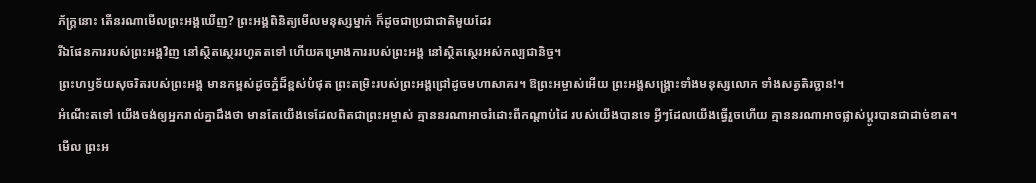ភ័ក្ត្រនោះ តើនរណាមើលព្រះអង្គឃើញ? ព្រះអង្គពិនិត្យមើលមនុស្សម្នាក់ ក៏ដូចជាប្រជាជាតិមួយដែរ
រីឯផែនការរបស់ព្រះអង្គវិញ នៅស្ថិតស្ថេររហូតតទៅ ហើយគម្រោងការរបស់ព្រះអង្គ នៅស្ថិតស្ថេរអស់កល្បជានិច្ច។
ព្រះហឫទ័យសុចរិតរបស់ព្រះអង្គ មានកម្ពស់ដូចភ្នំដ៏ខ្ពស់បំផុត ព្រះតម្រិះរបស់ព្រះអង្គជ្រៅដូចមហាសាគរ។ ឱព្រះអម្ចាស់អើយ ព្រះអង្គសង្គ្រោះទាំងមនុស្សលោក ទាំងសត្វតិរច្ឆាន!។
អំណើះតទៅ យើងចង់ឲ្យអ្នករាល់គ្នាដឹងថា មានតែយើងទេដែលពិតជាព្រះអម្ចាស់ គ្មាននរណាអាចរំដោះពីកណ្ដាប់ដៃ របស់យើងបានទេ អ្វីៗដែលយើងធ្វើរួចហើយ គ្មាននរណាអាចផ្លាស់ប្ដូរបានជាដាច់ខាត។
មើល ព្រះអ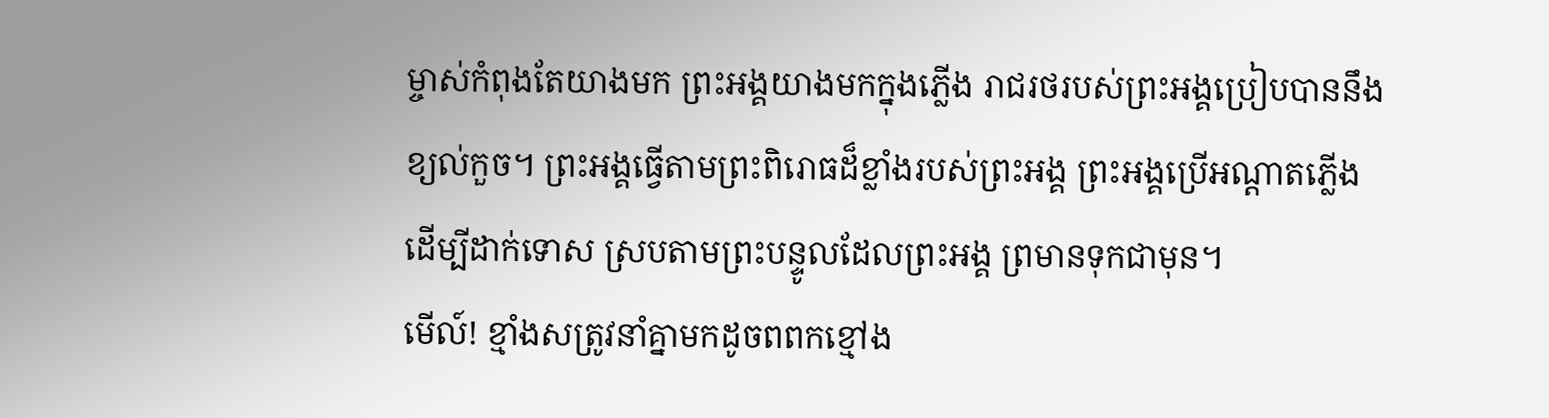ម្ចាស់កំពុងតែយាងមក ព្រះអង្គយាងមកក្នុងភ្លើង រាជរថរបស់ព្រះអង្គប្រៀបបាននឹងខ្យល់កួច។ ព្រះអង្គធ្វើតាមព្រះពិរោធដ៏ខ្លាំងរបស់ព្រះអង្គ ព្រះអង្គប្រើអណ្ដាតភ្លើង ដើម្បីដាក់ទោស ស្របតាមព្រះបន្ទូលដែលព្រះអង្គ ព្រមានទុកជាមុន។
មើល៍! ខ្មាំងសត្រូវនាំគ្នាមកដូចពពកខ្មៅង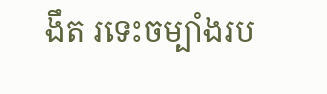ងឹត រទេះចម្បាំងរប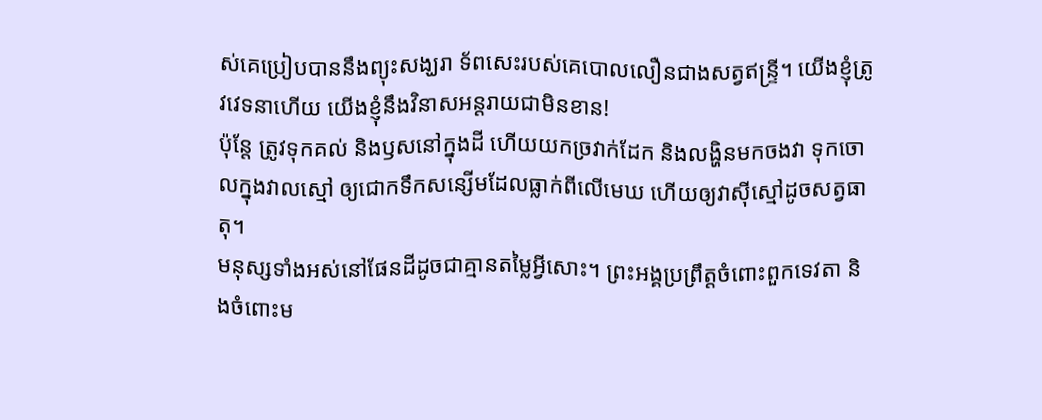ស់គេប្រៀបបាននឹងព្យុះសង្ឃរា ទ័ពសេះរបស់គេបោលលឿនជាងសត្វឥន្ទ្រី។ យើងខ្ញុំត្រូវវេទនាហើយ យើងខ្ញុំនឹងវិនាសអន្តរាយជាមិនខាន!
ប៉ុន្តែ ត្រូវទុកគល់ និងឫសនៅក្នុងដី ហើយយកច្រវាក់ដែក និងលង្ហិនមកចងវា ទុកចោលក្នុងវាលស្មៅ ឲ្យជោកទឹកសន្សើមដែលធ្លាក់ពីលើមេឃ ហើយឲ្យវាស៊ីស្មៅដូចសត្វធាតុ។
មនុស្សទាំងអស់នៅផែនដីដូចជាគ្មានតម្លៃអ្វីសោះ។ ព្រះអង្គប្រព្រឹត្តចំពោះពួកទេវតា និងចំពោះម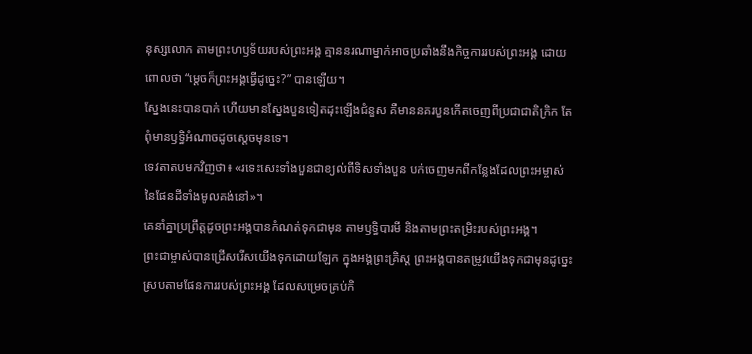នុស្សលោក តាមព្រះហឫទ័យរបស់ព្រះអង្គ គ្មាននរណាម្នាក់អាចប្រឆាំងនឹងកិច្ចការរបស់ព្រះអង្គ ដោយពោលថា “ម្ដេចក៏ព្រះអង្គធ្វើដូច្នេះ?” បានឡើយ។
ស្នែងនេះបានបាក់ ហើយមានស្នែងបួនទៀតដុះឡើងជំនួស គឺមាននគរបួនកើតចេញពីប្រជាជាតិក្រិក តែពុំមានឫទ្ធិអំណាចដូចស្ដេចមុនទេ។
ទេវតាតបមកវិញថា៖ «រទេះសេះទាំងបួនជាខ្យល់ពីទិសទាំងបួន បក់ចេញមកពីកន្លែងដែលព្រះអម្ចាស់នៃផែនដីទាំងមូលគង់នៅ»។
គេនាំគ្នាប្រព្រឹត្តដូចព្រះអង្គបានកំណត់ទុកជាមុន តាមឫទ្ធិបារមី និងតាមព្រះតម្រិះរបស់ព្រះអង្គ។
ព្រះជាម្ចាស់បានជ្រើសរើសយើងទុកដោយឡែក ក្នុងអង្គព្រះគ្រិស្ត ព្រះអង្គបានតម្រូវយើងទុកជាមុនដូច្នេះ ស្របតាមផែនការរបស់ព្រះអង្គ ដែលសម្រេចគ្រប់កិ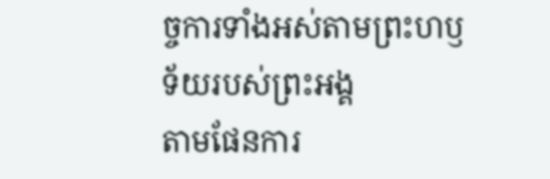ច្ចការទាំងអស់តាមព្រះហឫទ័យរបស់ព្រះអង្គ
តាមផែនការ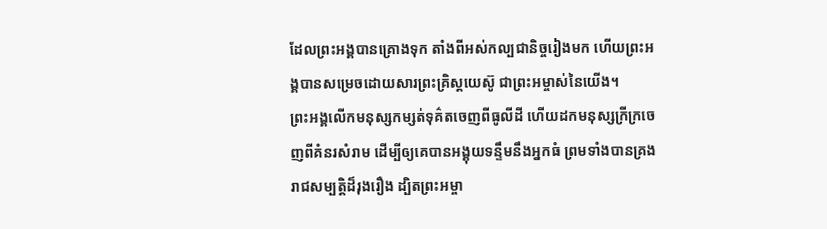ដែលព្រះអង្គបានគ្រោងទុក តាំងពីអស់កល្បជានិច្ចរៀងមក ហើយព្រះអង្គបានសម្រេចដោយសារព្រះគ្រិស្តយេស៊ូ ជាព្រះអម្ចាស់នៃយើង។
ព្រះអង្គលើកមនុស្សកម្សត់ទុគ៌តចេញពីធូលីដី ហើយដកមនុស្សក្រីក្រចេញពីគំនរសំរាម ដើម្បីឲ្យគេបានអង្គុយទន្ទឹមនឹងអ្នកធំ ព្រមទាំងបានគ្រងរាជសម្បត្តិដ៏រុងរឿង ដ្បិតព្រះអម្ចា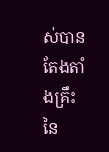ស់បានតែងតាំងគ្រឹះនៃ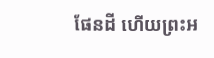ផែនដី ហើយព្រះអ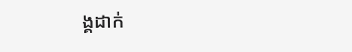ង្គដាក់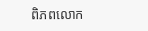ពិភពលោក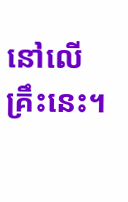នៅលើគ្រឹះនេះ។